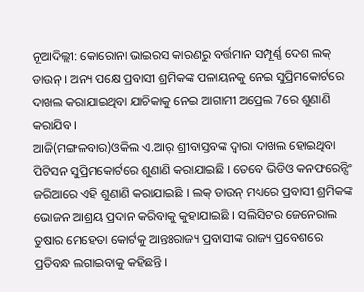ନୂଆଦିଲ୍ଲୀ: କୋରୋନା ଭାଇରସ କାରଣରୁ ବର୍ତ୍ତମାନ ସମ୍ପୂର୍ଣ୍ଣ ଦେଶ ଲକ୍ ଡାଉନ୍ । ଅନ୍ୟ ପକ୍ଷେ ପ୍ରବାସୀ ଶ୍ରମିକଙ୍କ ପଳାୟନକୁ ନେଇ ସୁପ୍ରିମକୋର୍ଟରେ ଦାଖଲ କରାଯାଇଥିବା ଯାଚିକାକୁ ନେଇ ଆଗାମୀ ଅପ୍ରେଲ 7ରେ ଶୁଣାଣି କରାଯିବ ।
ଆଜି(ମଙ୍ଗଳବାର)ଓକିଲ ଏ.ଆର୍ ଶ୍ରୀବାସ୍ତବଙ୍କ ଦ୍ୱାରା ଦାଖଲ ହୋଇଥିବା ପିଟିସନ ସୁପ୍ରିମକୋର୍ଟରେ ଶୁଣାଣି କରାଯାଇଛି । ତେବେ ଭିଡିଓ କନଫରେନ୍ସିଂ ଜରିଆରେ ଏହି ଶୁଣାଣି କରାଯାଇଛି । ଲକ୍ ଡାଉନ୍ ମଧ୍ୟରେ ପ୍ରବାସୀ ଶ୍ରମିକଙ୍କ ଭୋଜନ ଆଶ୍ରୟ ପ୍ରଦାନ କରିବାକୁ କୁହାଯାଇଛି । ସଲିସିଟର ଜେନେରାଲ ତୁଷାର ମେହେତା କୋର୍ଟକୁ ଆନ୍ତଃରାଜ୍ୟ ପ୍ରବାସୀଙ୍କ ରାଜ୍ୟ ପ୍ରବେଶରେ ପ୍ରତିବନ୍ଧ ଲଗାଇବାକୁ କହିଛନ୍ତି ।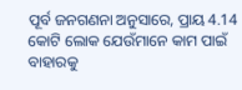ପୂର୍ବ ଜନଗଣନା ଅନୁସାରେ, ପ୍ରାୟ 4.14 କୋଟି ଲୋକ ଯେଉଁମାନେ କାମ ପାଇଁ ବାହାରକୁ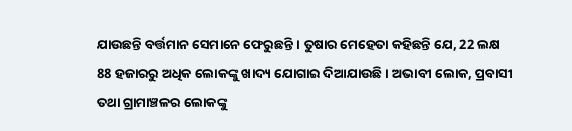ଯାଉଛନ୍ତି ବର୍ତ୍ତମାନ ସେମାନେ ଫେରୁଛନ୍ତି । ତୁଷାର ମେହେତା କହିଛନ୍ତି ଯେ, 22 ଲକ୍ଷ 88 ହଜାରରୁ ଅଧିକ ଲୋକଙ୍କୁ ଖାଦ୍ୟ ଯୋଗାଇ ଦିଆଯାଉଛି । ଅଭାବୀ ଲୋକ, ପ୍ରବାସୀ ତଥା ଗ୍ରାମାଞ୍ଚଳର ଲୋକଙ୍କୁ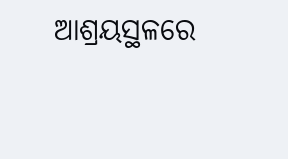ଆଶ୍ରୟସ୍ଥଳରେ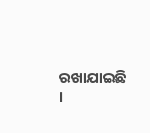ରଖାଯାଇଛି ।